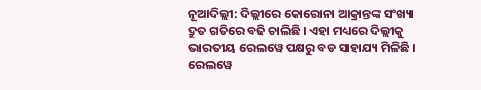ନୂଆଦିଲ୍ଲୀ: ଦିଲ୍ଲୀରେ କୋରୋନା ଆକ୍ରାନ୍ତଙ୍କ ସଂଖ୍ୟା ଦ୍ରୁତ ଗତିରେ ବଢି ଚାଲିଛି । ଏହା ମଧ୍ୟରେ ଦିଲ୍ଲୀକୁ ଭାରତୀୟ ରେଲୱେ ପକ୍ଷରୁ ବଡ ସାହାଯ୍ୟ ମିଳିଛି । ରେଲୱେ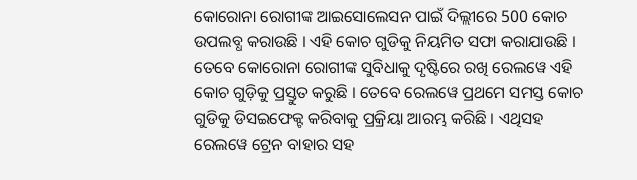କୋରୋନା ରୋଗୀଙ୍କ ଆଇସୋଲେସନ ପାଇଁ ଦିଲ୍ଲୀରେ 500 କୋଚ ଉପଲବ୍ଧ କରାଉଛି । ଏହି କୋଚ ଗୁଡିକୁ ନିୟମିତ ସଫା କରାଯାଉଛି ।
ତେବେ କୋରୋନା ରୋଗୀଙ୍କ ସୁବିଧାକୁ ଦୃଷ୍ଟିରେ ରଖି ରେଲୱେ ଏହି କୋଚ ଗୁଡ଼ିକୁ ପ୍ରସ୍ତୁତ କରୁଛି । ତେବେ ରେଲୱେ ପ୍ରଥମେ ସମସ୍ତ କୋଚ ଗୁଡିକୁ ଡିସଇଫେକ୍ଟ କରିବାକୁ ପ୍ରକ୍ରିୟା ଆରମ୍ଭ କରିଛି । ଏଥିସହ ରେଲୱେ ଟ୍ରେନ ବାହାର ସହ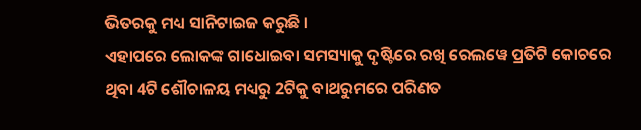ଭିତରକୁ ମଧ୍ୟ ସାନିଟାଇଜ କରୁଛି ।
ଏହାପରେ ଲୋକଙ୍କ ଗାଧୋଇବା ସମସ୍ୟାକୁ ଦୃଷ୍ଟିରେ ରଖି ରେଲୱେ ପ୍ରତିଟି କୋଚରେ ଥିବା 4ଟି ଶୌଚାଳୟ ମଧ୍ୟରୁ 2ଟିକୁ ବାଥରୁମରେ ପରିଣତ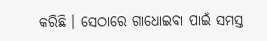କରିଛି । ସେଠାରେ ଗାଧୋଇବା ପାଇଁ ସମସ୍ତ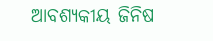ଆବଶ୍ୟକୀୟ ଜିନିଷ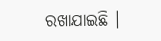ରଖାଯାଇଛି ।